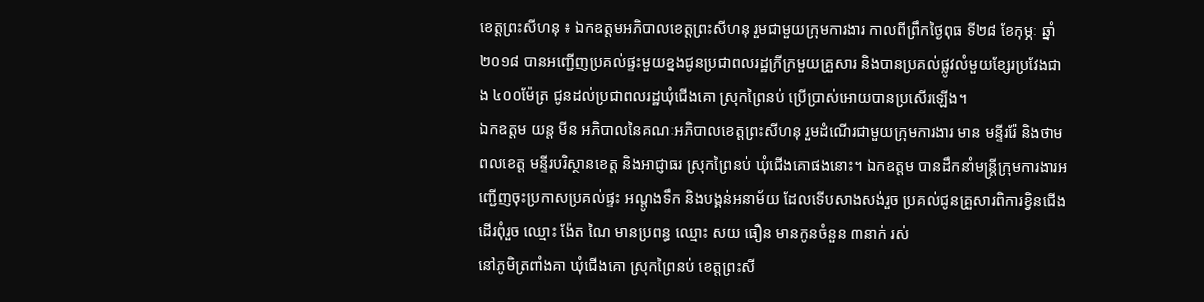ខេត្តព្រះសីហនុ ៖ ឯកឧត្តមអភិបាលខេត្តព្រះសីហនុ រួមជាមួយក្រុមការងារ កាលពីព្រឹកថ្ងៃពុធ ទី២៨ ខែកុម្ភៈ ឆ្នាំ២០១៨ បានអញ្ជើញប្រគល់ផ្ទះមួយខ្នងជូនប្រជាពលរដ្ឋក្រីក្រមួយគ្រួសារ និងបានប្រគល់ផ្លូវលំមួយខ្សែរប្រវែងជាង ៤០០ម៉ែត្រ ជូនដល់ប្រជាពលរដ្ឋឃុំជើងគោ ស្រុកព្រៃនប់ ប្រើប្រាស់អោយបានប្រសើរឡើង។
ឯកឧត្តម យន្ត មីន អភិបាលនៃគណៈអភិបាលខេត្តព្រះសីហនុ រួមដំណើរជាមួយក្រុមការងារ មាន មន្ទីររ៉ែ និងថាមពលខេត្ត មន្ទីរបរិស្ថានខេត្ត និងអាជ្ញាធរ ស្រុកព្រៃនប់ ឃុំជើងគោផងនោះ។ ឯកឧត្តម បានដឹកនាំមន្ត្រីក្រុមការងារអញ្ជើញចុះប្រកាសប្រគល់ផ្ទះ អណ្ដូងទឹក និងបង្គន់អនាម័យ ដែលទើបសាងសង់រួច ប្រគល់ជូនគ្រួសារពិការខ្វិនជើងដើរពុំរួច ឈ្មោះ ង៉ែត ណៃ មានប្រពន្ធ ឈ្មោះ សយ ធឿន មានកូនចំនួន ៣នាក់ រស់
នៅភូមិត្រពាំងគា ឃុំជើងគោ ស្រុកព្រៃនប់ ខេត្តព្រះសី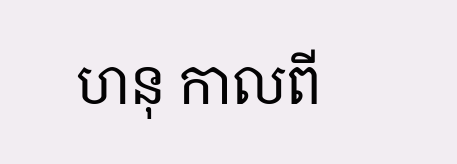ហនុ កាលពី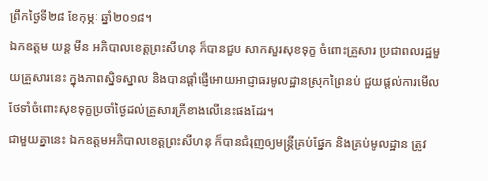ព្រឹកថ្ងៃទី២៨ ខែកុម្ភៈ ឆ្នាំ២០១៨។
ឯកឧត្តម យន្ត មីន អភិបាលខេត្តព្រះសីហនុ ក៏បានជួប សាកសួរសុខទុក្ខ ចំពោះគ្រួសារ ប្រជាពលរដ្ឋមួយគ្រួសារនេះ ក្នុងភាពស្និទស្នាល និងបានផ្ដាំផ្ញើអោយអាជ្ញាធរមូលដ្ឋានស្រុកព្រៃនប់ ជួយផ្ដល់ការមើលថែទាំចំពោះសុខទុក្ខប្រចាំថ្ងៃដល់គ្រួសារក្រីខាងលើនេះផងដែរ។
ជាមួយគ្នានេះ ឯកឧត្តមអភិបាលខេត្តព្រះសីហនុ ក៏បានជំរុញឲ្យមន្ត្រីគ្រប់ផ្នែក និងគ្រប់មូលដ្ឋាន ត្រូវ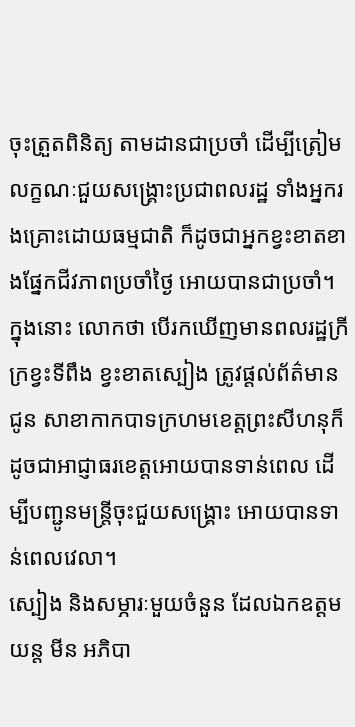ចុះត្រួតពិនិត្យ តាមដានជាប្រចាំ ដើម្បីត្រៀមលក្ខណៈជួយសង្គ្រោះប្រជាពលរដ្ឋ ទាំងអ្នករងគ្រោះដោយធម្មជាតិ ក៏ដូចជាអ្នកខ្វះខាតខាងផ្នែកជីវភាពប្រចាំថ្ងៃ អោយបានជាប្រចាំ។
ក្នុងនោះ លោកថា បើរកឃើញមានពលរដ្ឋក្រីក្រខ្វះទីពឹង ខ្វះខាតស្បៀង ត្រូវផ្តល់ព័ត៌មានជូន សាខាកាកបាទក្រហមខេត្តព្រះសីហនុក៏ដូចជាអាជ្ញាធរខេត្តអោយបានទាន់ពេល ដើម្បីបញ្ជូនមន្ត្រីចុះជួយសង្គ្រោះ អោយបានទាន់ពេលវេលា។
ស្បៀង និងសម្ភារៈមួយចំនួន ដែលឯកឧត្តម យន្ត មីន អភិបា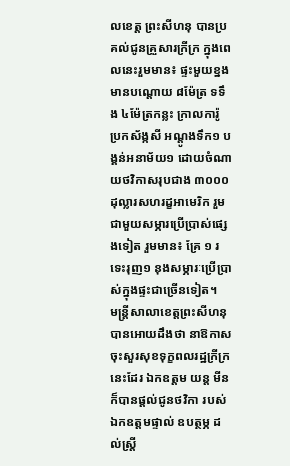លខេត្ត ព្រះសីហនុ បានប្រគល់ជូនគ្រួសារក្រីក្រ ក្នុងពេលនេះរួមមាន៖ ផ្ទះមួយខ្នង មានបណ្ដោយ ៨ម៉ែត្រ ទទឹង ៤ម៉ែត្រកន្លះ ក្រាលការ៉ូ ប្រកស័ង្កសី អណ្ដូងទឹក១ បង្គន់អនាម័យ១ ដោយចំណាយថវិកាសរុបជាង ៣០០០ដុល្លារសហរដ្ខអាមេរិក រួមជាមួយសម្ភារប្រើប្រាស់ផ្សេងទៀត រួមមាន៖ គ្រែ ១ រទេះរុញ១ នុងសម្ភារៈប្រើប្រាស់ក្នុងផ្ទះជាច្រើនទៀត។
មន្ត្រីសាលាខេត្តព្រះសីហនុ បានអោយដឹងថា នាឱកាសចុះសួរសុខទុក្ខពលរដ្ឋក្រីក្រនេះដែរ ឯកឧត្តម យន្ត មីន ក៏បានផ្ដល់ជូនថវិកា របស់ឯកឧត្តមផ្ទាល់ ឧបត្ថម្ភ ដល់ស្ត្រី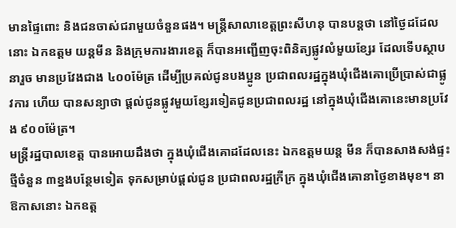មានផ្ទៃពោះ និងជនចាស់ជរាមួយចំនួនផង។ មន្ត្រីសាលាខេត្តព្រះសីហនុ បានបន្តថា នៅថ្ងៃដដែលនោះ ឯកឧត្តម យន្តមីន និងក្រុមការងារខេត្ត ក៏បានអញ្ជើញចុះពិនិត្យផ្លូវលំមួយខ្សែរ ដែលទើបស្ថាបនារួច មានប្រវែងជាង ៤០០ម៉ែត្រ ដើម្បីប្រគល់ជូនបងប្អូន ប្រជាពលរដ្ឋក្នុងឃំុជើងគោប្រើប្រាស់ជាផ្លូវការ ហើយ បានសន្យាថា ផ្ដល់ជូនផ្លូវមួយខ្សែរទៀតជូនប្រជាពលរដ្ឋ នៅក្នុងឃំុជើងគោនេះមានប្រវែង ៩០០ម៉ែត្រ។
មន្ត្រីរដ្ឋបាលខេត្ត បានអោយដឹងថា ក្នុងឃុំជើងគោដដែលនេះ ឯកឧត្តមយន្ត មីន ក៏បានសាងសង់ផ្ទះថ្មីចំនួន ៣ខ្នងបន្ថែមទៀត ទុកសម្រាប់ផ្តល់ជូន ប្រជាពលរដ្ឋក្រីក្រ ក្នុងឃុំជើងគោនាថ្ងៃខាងមុខ។ នាឱកាសនោះ ឯកឧត្ត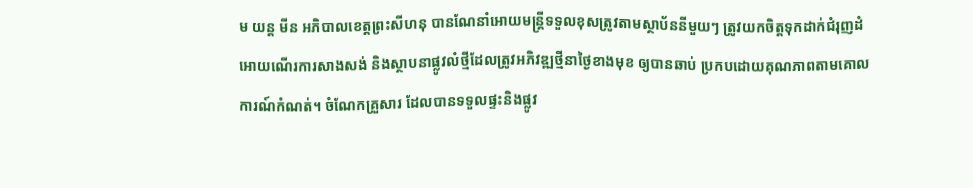ម យន្ត មីន អភិបាលខេត្តព្រះសីហនុ បានណែនាំអោយមន្ត្រីទទួលខុសត្រូវតាមស្ថាប័ននីមួយៗ ត្រូវយកចិត្តទុកដាក់ជំរុញដំអោយណើរការសាងសង់ និងស្ថាបនាផ្លូវលំថ្មីដែលត្រូវអភិវឌ្ឍថ្មីនាថ្ងៃខាងមុខ ឲ្យបានឆាប់ ប្រកបដោយគុណភាពតាមគោលការណ៍កំណត់។ ចំណែកគ្រួសារ ដែលបានទទួលផ្ទះនិងផ្លូវ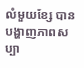លំមួយខ្សែ បានបង្ហាញភាពសប្បា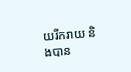យរីករាយ និងបាន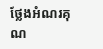ថ្លែងអំណរគុណ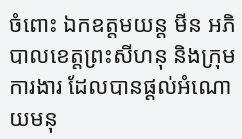ចំពោះ ឯកឧត្តមយន្ត មីន អភិបាលខេត្តព្រះសីហនុ និងក្រុមការងារ ដែលបានផ្ដល់អំណោយមនុ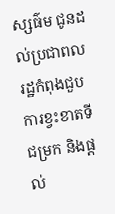ស្សធ៌ម ជូនដល់ប្រជាពលរដ្ឋកំពុងជួបការខ្វះខាតទីជម្រក និងផ្តល់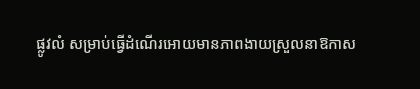ផ្លូវលំ សម្រាប់ធ្វើដំណើរអោយមានភាពងាយស្រួលនាឱកាស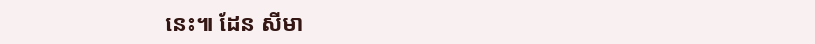នេះ៕ ដែន សីមា